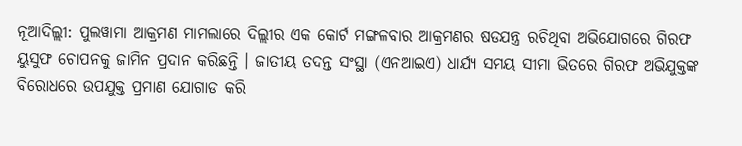ନୂଆଦିଲ୍ଲୀ: ପୁଲୱାମା ଆକ୍ରମଣ ମାମଲାରେ ଦିଲ୍ଲୀର ଏକ କୋର୍ଟ ମଙ୍ଗଳବାର ଆକ୍ରମଣର ଷଡଯନ୍ତ୍ର ରଚିଥିବା ଅଭିଯୋଗରେ ଗିରଫ ୟୁସୁଫ ଚୋପନକୁ ଜାମିନ ପ୍ରଦାନ କରିଛନ୍ତି । ଜାତୀୟ ତଦନ୍ତ ସଂସ୍ଥା (ଏନଆଇଏ) ଧାର୍ଯ୍ୟ ସମୟ ସୀମା ଭିତରେ ଗିରଫ ଅଭିଯୁକ୍ତଙ୍କ ବିରୋଧରେ ଉପଯୁକ୍ତ ପ୍ରମାଣ ଯୋଗାଡ କରି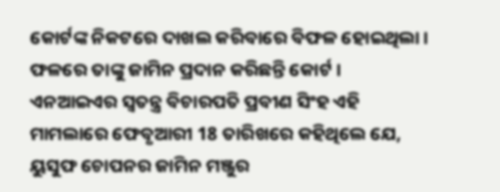କୋର୍ଟଙ୍କ ନିକଟରେ ଦାଖଲ କରିବାରେ ବିଫଳ ହୋଇଥିଲା । ଫଳରେ ତାଙ୍କୁ ଜାମିନ ପ୍ରଦାନ କରିଛନ୍ତି କୋର୍ଟ ।
ଏନଆଇଏର ସ୍ବତନ୍ତ୍ର ବିଚାରପତି ପ୍ରବୀଣ ସିଂହ ଏହି ମାମଲାରେ ଫେବୃଆରୀ 18 ତାରିଖରେ କହିଥିଲେ ଯେ, ୟୁସୁଫ ଚୋପନର ଜାମିନ ମଞ୍ଜୁର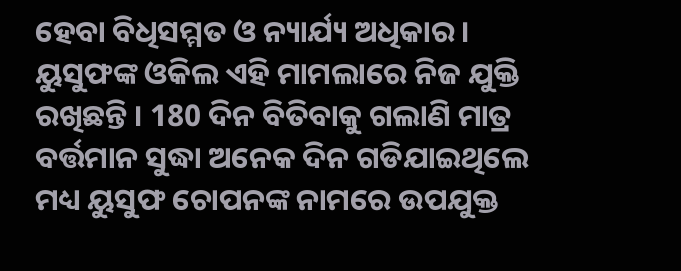ହେବା ବିଧିସମ୍ମତ ଓ ନ୍ୟାର୍ଯ୍ୟ ଅଧିକାର ।
ୟୁସୁଫଙ୍କ ଓକିଲ ଏହି ମାମଲାରେ ନିଜ ଯୁକ୍ତି ରଖିଛନ୍ତି । 180 ଦିନ ବିତିବାକୁ ଗଲାଣି ମାତ୍ର ବର୍ତ୍ତମାନ ସୁଦ୍ଧା ଅନେକ ଦିନ ଗଡିଯାଇଥିଲେ ମଧ୍ୟ ୟୁସୁଫ ଚୋପନଙ୍କ ନାମରେ ଉପଯୁକ୍ତ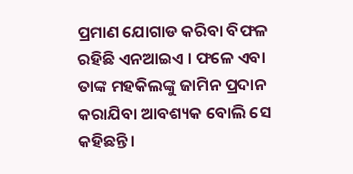ପ୍ରମାଣ ଯୋଗାଡ କରିବା ବିଫଳ ରହିଛି ଏନଆଇଏ । ଫଳେ ଏବା ତାଙ୍କ ମହକିଲଙ୍କୁ ଜାମିନ ପ୍ରଦାନ କରାଯିବା ଆବଶ୍ୟକ ବୋଲି ସେ କହିଛନ୍ତି ।